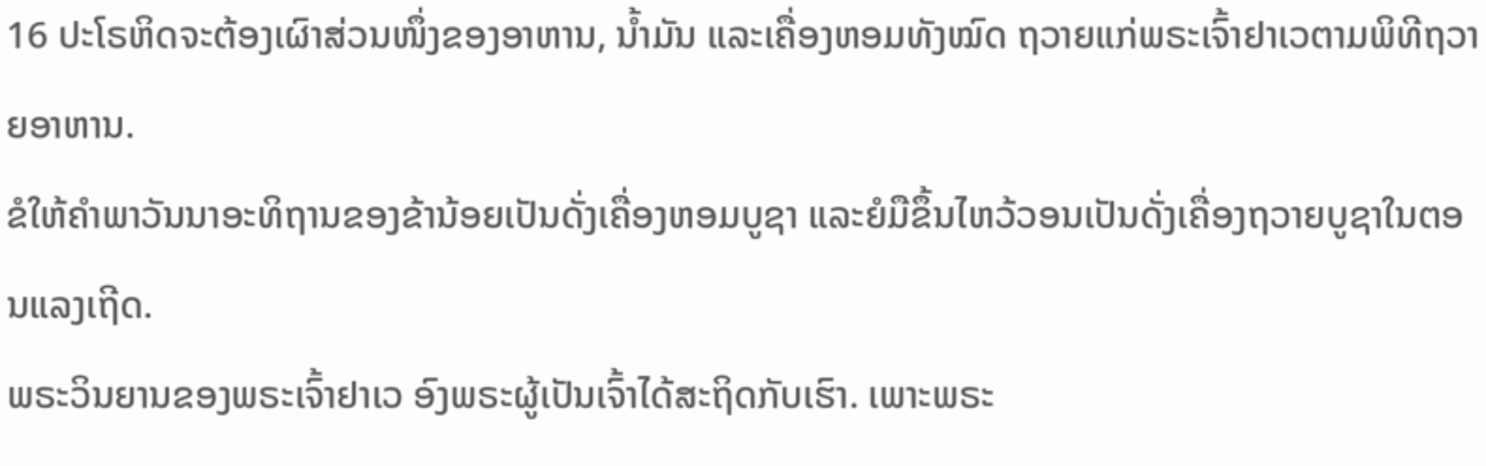16 ປະໂຣຫິດຈະຕ້ອງເຜົາສ່ວນໜຶ່ງຂອງອາຫານ, ນໍ້າມັນ ແລະເຄື່ອງຫອມທັງໝົດ ຖວາຍແກ່ພຣະເຈົ້າຢາເວຕາມພິທີຖວາຍອາຫານ.
ຂໍໃຫ້ຄຳພາວັນນາອະທິຖານຂອງຂ້ານ້ອຍເປັນດັ່ງເຄື່ອງຫອມບູຊາ ແລະຍໍມືຂຶ້ນໄຫວ້ວອນເປັນດັ່ງເຄື່ອງຖວາຍບູຊາໃນຕອນແລງເຖີດ.
ພຣະວິນຍານຂອງພຣະເຈົ້າຢາເວ ອົງພຣະຜູ້ເປັນເຈົ້າໄດ້ສະຖິດກັບເຮົາ. ເພາະພຣະ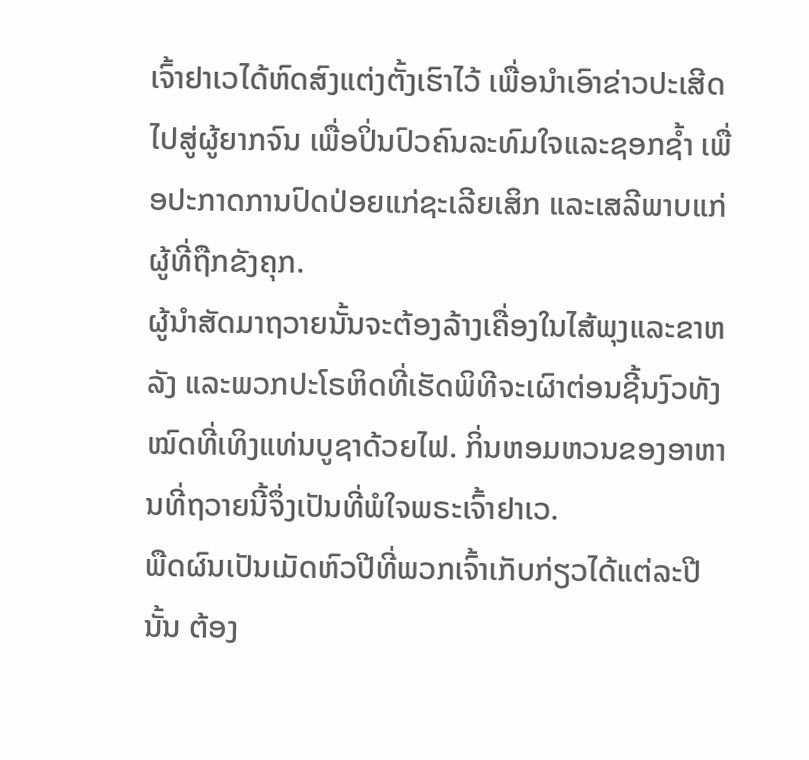ເຈົ້າຢາເວໄດ້ຫົດສົງແຕ່ງຕັ້ງເຮົາໄວ້ ເພື່ອນຳເອົາຂ່າວປະເສີດໄປສູ່ຜູ້ຍາກຈົນ ເພື່ອປິ່ນປົວຄົນລະທົມໃຈແລະຊອກຊໍ້າ ເພື່ອປະກາດການປົດປ່ອຍແກ່ຊະເລີຍເສິກ ແລະເສລີພາບແກ່ຜູ້ທີ່ຖືກຂັງຄຸກ.
ຜູ້ນຳສັດມາຖວາຍນັ້ນຈະຕ້ອງລ້າງເຄື່ອງໃນໄສ້ພຸງແລະຂາຫລັງ ແລະພວກປະໂຣຫິດທີ່ເຮັດພິທີຈະເຜົາຕ່ອນຊີ້ນງົວທັງໝົດທີ່ເທິງແທ່ນບູຊາດ້ວຍໄຟ. ກິ່ນຫອມຫວນຂອງອາຫານທີ່ຖວາຍນີ້ຈຶ່ງເປັນທີ່ພໍໃຈພຣະເຈົ້າຢາເວ.
ພືດຜົນເປັນເມັດຫົວປີທີ່ພວກເຈົ້າເກັບກ່ຽວໄດ້ແຕ່ລະປີນັ້ນ ຕ້ອງ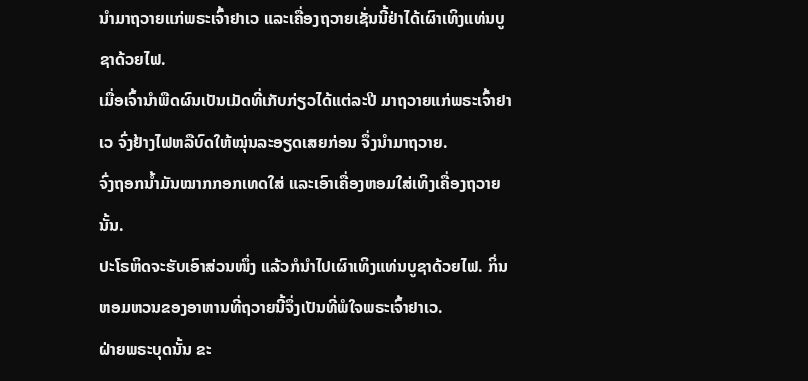ນຳມາຖວາຍແກ່ພຣະເຈົ້າຢາເວ ແລະເຄື່ອງຖວາຍເຊັ່ນນີ້ຢ່າໄດ້ເຜົາເທິງແທ່ນບູຊາດ້ວຍໄຟ.
ເມື່ອເຈົ້ານຳພືດຜົນເປັນເມັດທີ່ເກັບກ່ຽວໄດ້ແຕ່ລະປີ ມາຖວາຍແກ່ພຣະເຈົ້າຢາເວ ຈົ່ງຢ້າງໄຟຫລືບົດໃຫ້ໝຸ່ນລະອຽດເສຍກ່ອນ ຈຶ່ງນຳມາຖວາຍ.
ຈົ່ງຖອກນໍ້າມັນໝາກກອກເທດໃສ່ ແລະເອົາເຄື່ອງຫອມໃສ່ເທິງເຄື່ອງຖວາຍນັ້ນ.
ປະໂຣຫິດຈະຮັບເອົາສ່ວນໜຶ່ງ ແລ້ວກໍນຳໄປເຜົາເທິງແທ່ນບູຊາດ້ວຍໄຟ. ກິ່ນຫອມຫວນຂອງອາຫານທີ່ຖວາຍນີ້ຈຶ່ງເປັນທີ່ພໍໃຈພຣະເຈົ້າຢາເວ.
ຝ່າຍພຣະບຸດນັ້ນ ຂະ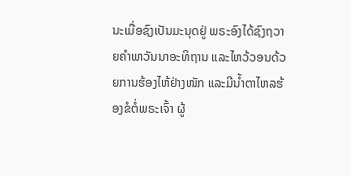ນະເມື່ອຊົງເປັນມະນຸດຢູ່ ພຣະອົງໄດ້ຊົງຖວາຍຄຳພາວັນນາອະທິຖານ ແລະໄຫວ້ວອນດ້ວຍການຮ້ອງໄຫ້ຢ່າງໜັກ ແລະມີນໍ້າຕາໄຫລຮ້ອງຂໍຕໍ່ພຣະເຈົ້າ ຜູ້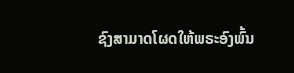ຊົງສາມາດໂຜດໃຫ້ພຣະອົງພົ້ນ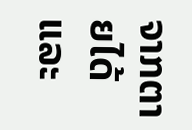ຈາກຕາຍໄດ້ ແລະ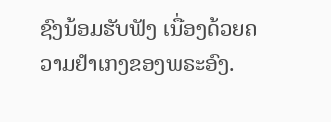ຊົງນ້ອມຮັບຟັງ ເນື່ອງດ້ວຍຄວາມຢຳເກງຂອງພຣະອົງ.